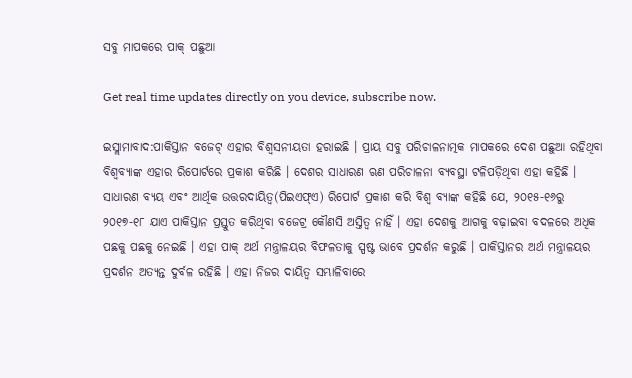ସବୁ ମାପକରେ ପାକ୍ ପଛୁଆ

Get real time updates directly on you device, subscribe now.

ଇସ୍ଲାମାବାଦ:ପାକିସ୍ତାନ ବଜେଟ୍ ଏହାର ବିଶ୍ୱସନୀୟତା ହରାଇଛି । ପ୍ରାୟ ସବୁ ପରିଚାଳନାତ୍ମକ ମାପକରେ ଦେଶ ପଛୁଆ ରହିଥିବା ବିଶ୍ୱବ୍ୟାଙ୍କ ଏହାର ରିପୋର୍ଟରେ ପ୍ରକାଶ କରିଛି । ଦେଶର ସାଧାରଣ ଋଣ ପରିଚାଳନା ବ୍ୟବସ୍ଥା ଟଳିପଡ଼ିଥିବା ଏହା କହିଛି ।
ସାଧାରଣ ବ୍ୟୟ ଏବଂ ଆର୍ଥିକ ଉତ୍ତରଦାୟିତ୍ୱ(ପିଇଏଫ୍ଏ) ରିପୋର୍ଟ ପ୍ରକାଶ କରି ବିଶ୍ୱ ବ୍ୟାଙ୍କ କହିଛି ଯେ, ୨୦୧୫-୧୬ରୁ ୨୦୧୭-୧୮ ଯାଏ ପାକିସ୍ତାନ ପ୍ରସ୍ତୁତ କରିଥିବା ବଜେଟ୍ର କୌଣସି ଅସ୍ତିତ୍ୱ ନାହିଁ । ଏହା ଦେଶକୁ ଆଗକୁ ବଢ଼ାଇବା ବଦଳରେ ଅଧିକ ପଛକୁ ପଛକୁ ନେଇଛି । ଏହା ପାକ୍ ଅର୍ଥ ମନ୍ତ୍ରାଳୟର ବିଫଳତାକୁ ସ୍ପଷ୍ଟ ଭାବେ ପ୍ରଦର୍ଶନ କରୁଛି । ପାକିସ୍ତାନର ଅର୍ଥ ମନ୍ତ୍ରାଳୟର ପ୍ରଦର୍ଶନ ଅତ୍ୟନ୍ତ ଦୁର୍ବଳ ରହିଛି । ଏହା ନିଜର ଦାୟିତ୍ୱ ସମ୍ଭାଳିବାରେ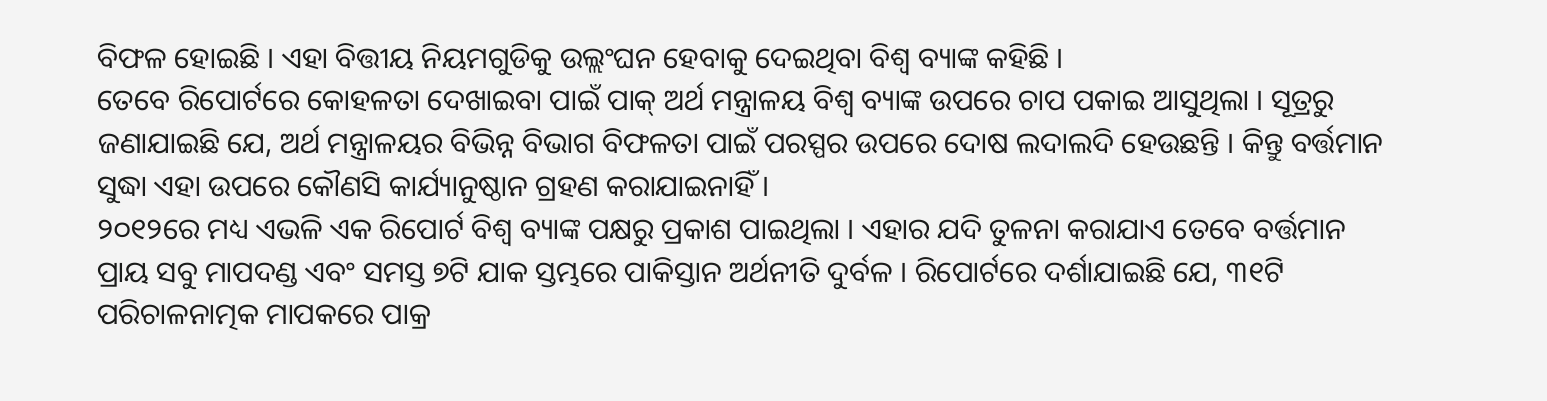ବିଫଳ ହୋଇଛି । ଏହା ବିତ୍ତୀୟ ନିୟମଗୁଡିକୁ ଉଲ୍ଲଂଘନ ହେବାକୁ ଦେଇଥିବା ବିଶ୍ୱ ବ୍ୟାଙ୍କ କହିଛି ।
ତେବେ ରିପୋର୍ଟରେ କୋହଳତା ଦେଖାଇବା ପାଇଁ ପାକ୍ ଅର୍ଥ ମନ୍ତ୍ରାଳୟ ବିଶ୍ୱ ବ୍ୟାଙ୍କ ଉପରେ ଚାପ ପକାଇ ଆସୁଥିଲା । ସୂତ୍ରରୁ ଜଣାଯାଇଛି ଯେ, ଅର୍ଥ ମନ୍ତ୍ରାଳୟର ବିଭିନ୍ନ ବିଭାଗ ବିଫଳତା ପାଇଁ ପରସ୍ପର ଉପରେ ଦୋଷ ଲଦାଲଦି ହେଉଛନ୍ତି । କିନ୍ତୁ ବର୍ତ୍ତମାନ ସୁଦ୍ଧା ଏହା ଉପରେ କୌଣସି କାର୍ଯ୍ୟାନୁଷ୍ଠାନ ଗ୍ରହଣ କରାଯାଇନାହିଁ ।
୨୦୧୨ରେ ମଧ୍ୟ ଏଭଳି ଏକ ରିପୋର୍ଟ ବିଶ୍ୱ ବ୍ୟାଙ୍କ ପକ୍ଷରୁ ପ୍ରକାଶ ପାଇଥିଲା । ଏହାର ଯଦି ତୁଳନା କରାଯାଏ ତେବେ ବର୍ତ୍ତମାନ ପ୍ରାୟ ସବୁ ମାପଦଣ୍ଡ ଏବଂ ସମସ୍ତ ୭ଟି ଯାକ ସ୍ତମ୍ଭରେ ପାକିସ୍ତାନ ଅର୍ଥନୀତି ଦୁର୍ବଳ । ରିପୋର୍ଟରେ ଦର୍ଶାଯାଇଛି ଯେ, ୩୧ଟି ପରିଚାଳନାତ୍ମକ ମାପକରେ ପାକ୍ର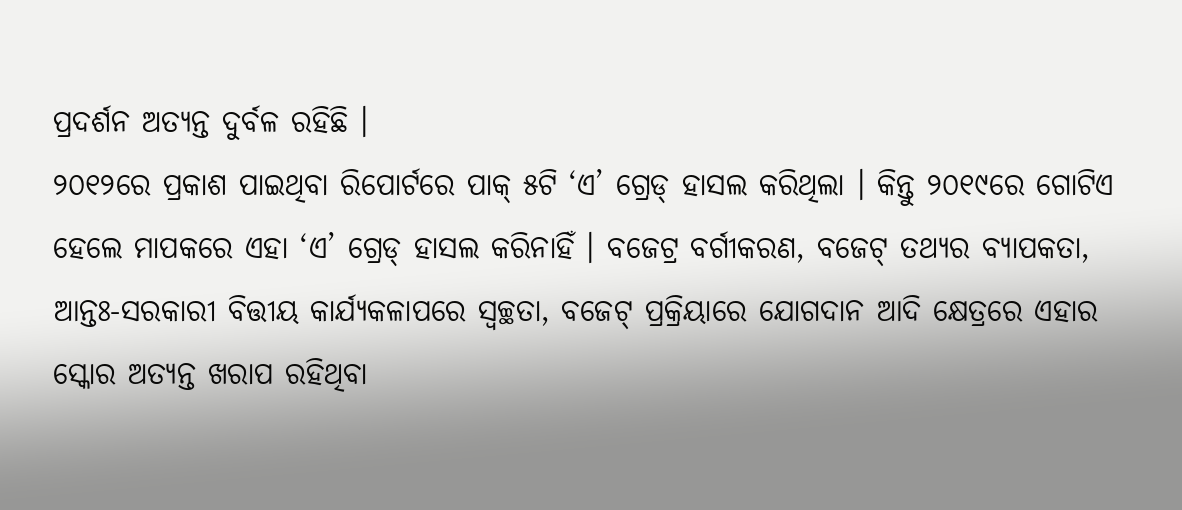ପ୍ରଦର୍ଶନ ଅତ୍ୟନ୍ତ ଦୁର୍ବଳ ରହିଛି ।
୨୦୧୨ରେ ପ୍ରକାଶ ପାଇଥିବା ରିପୋର୍ଟରେ ପାକ୍ ୫ଟି ‘ଏ’ ଗ୍ରେଡ୍ ହାସଲ କରିଥିଲା । କିନ୍ତୁ ୨୦୧୯ରେ ଗୋଟିଏ ହେଲେ ମାପକରେ ଏହା ‘ଏ’ ଗ୍ରେଡ୍ ହାସଲ କରିନାହିଁ । ବଜେଟ୍ର ବର୍ଗୀକରଣ, ବଜେଟ୍ ତଥ୍ୟର ବ୍ୟାପକତା, ଆନ୍ତଃ-ସରକାରୀ ବିତ୍ତୀୟ କାର୍ଯ୍ୟକଳାପରେ ସ୍ୱଚ୍ଛତା, ବଜେଟ୍ ପ୍ରକ୍ରିୟାରେ ଯୋଗଦାନ ଆଦି କ୍ଷେତ୍ରରେ ଏହାର ସ୍କୋର ଅତ୍ୟନ୍ତ ଖରାପ ରହିଥିବା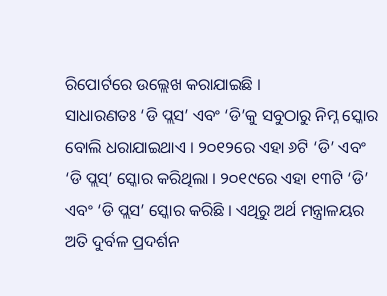ରିପୋର୍ଟରେ ଉଲ୍ଲେଖ କରାଯାଇଛି ।
ସାଧାରଣତଃ ‘ଡି ପ୍ଲସ’ ଏବଂ ‘ଡି’କୁ ସବୁଠାରୁ ନିମ୍ନ ସ୍କୋର ବୋଲି ଧରାଯାଇଥାଏ । ୨୦୧୨ରେ ଏହା ୬ଟି ‘ଡି’ ଏବଂ ‘ଡି ପ୍ଲସ୍’ ସ୍କୋର କରିଥିଲା । ୨୦୧୯ରେ ଏହା ୧୩ଟି ‘ଡି’ ଏବଂ ‘ଡି ପ୍ଲସ’ ସ୍କୋର କରିଛି । ଏଥିରୁ ଅର୍ଥ ମନ୍ତ୍ରାଳୟର ଅତି ଦୁର୍ବଳ ପ୍ରଦର୍ଶନ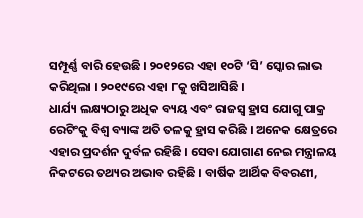ସମ୍ପୂର୍ଣ୍ଣ ବାରି ହେଉଛି । ୨୦୧୨ରେ ଏହା ୧୦ଟି ‘ସି’ ସ୍କୋର ଲାଭ କରିଥିଲା । ୨୦୧୯ରେ ଏହା ୮କୁ ଖସିଆସିଛି ।
ଧାର୍ଯ୍ୟ ଲକ୍ଷ୍ୟଠାରୁ ଅଧିକ ବ୍ୟୟ ଏବଂ ରାଜସ୍ୱ ହ୍ରାସ ଯୋଗୁ ପାକ୍ର ରେଟିଂକୁ ବିଶ୍ୱ ବ୍ୟାଙ୍କ ଅତି ତଳକୁ ହ୍ରାସ କରିଛି । ଅନେକ କ୍ଷେତ୍ରରେ ଏହାର ପ୍ରଦର୍ଶନ ଦୁର୍ବଳ ରହିଛି । ସେବା ଯୋଗାଣ ନେଇ ମନ୍ତ୍ରାଳୟ ନିକଟରେ ତଥ୍ୟର ଅଭାବ ରହିଛି । ବାର୍ଷିକ ଆର୍ଥିକ ବିବରଣୀ,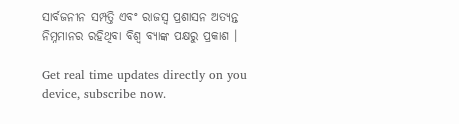ସାର୍ବଜନୀନ ସମ୍ପତ୍ତି ଏବଂ ରାଜସ୍ୱ ପ୍ରଶାସନ ଅତ୍ୟନ୍ତ ନିମ୍ନମାନର ରହିଥିବା ବିଶ୍ୱ ବ୍ୟାଙ୍କ ପକ୍ଷରୁ ପ୍ରକାଶ ।

Get real time updates directly on you device, subscribe now.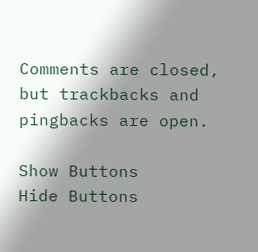Comments are closed, but trackbacks and pingbacks are open.

Show Buttons
Hide Buttons